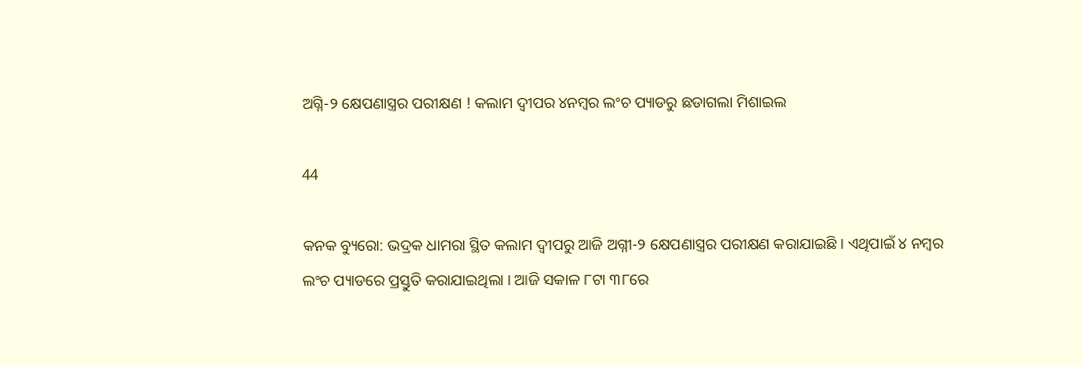ଅଗ୍ନି-୨ କ୍ଷେପଣାସ୍ତ୍ରର ପରୀକ୍ଷଣ ! କଲାମ ଦ୍ୱୀପର ୪ନମ୍ବର ଲଂଚ ପ୍ୟାଡରୁ ଛଡାଗଲା ମିଶାଇଲ

44

କନକ ବ୍ୟୁରୋ: ଭଦ୍ରକ ଧାମରା ସ୍ଥିତ କଲାମ ଦ୍ୱୀପରୁ ଆଜି ଅଗ୍ନୀ-୨ କ୍ଷେପଣାସ୍ତ୍ରର ପରୀକ୍ଷଣ କରାଯାଇଛି । ଏଥିପାଇଁ ୪ ନମ୍ବର ଲଂଚ ପ୍ୟାଡରେ ପ୍ରସ୍ତୁତି କରାଯାଇଥିଲା । ଆଜି ସକାଳ ୮ଟା ୩୮ରେ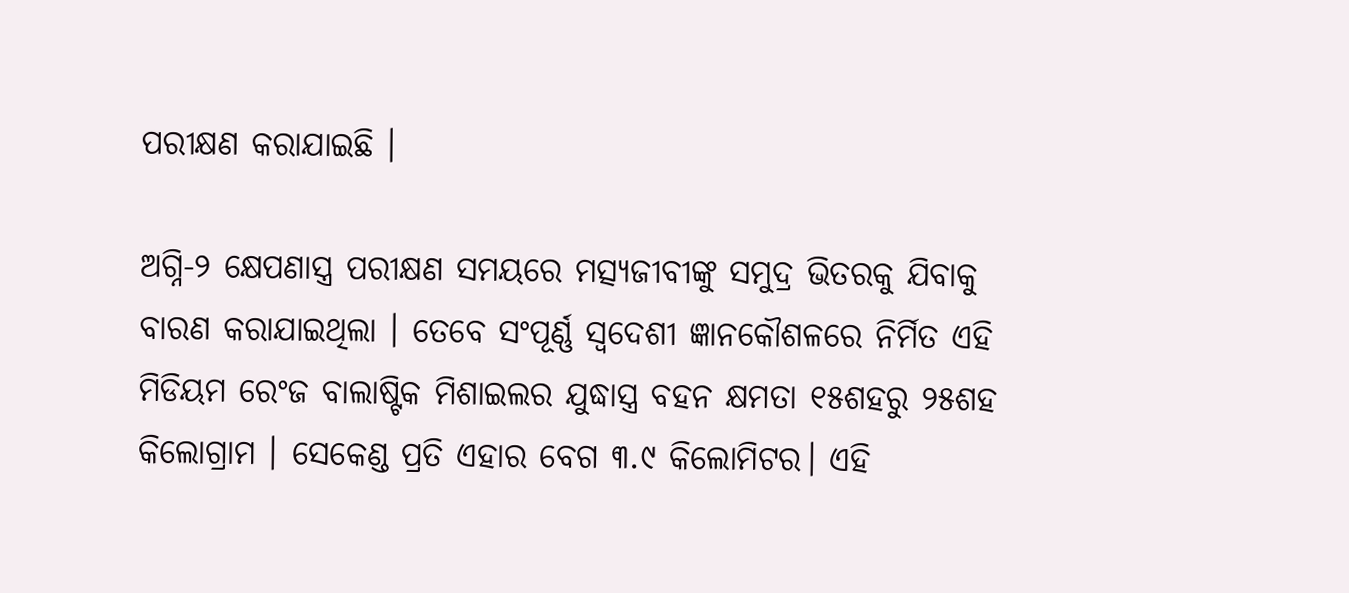ପରୀକ୍ଷଣ କରାଯାଇଛି ।

ଅଗ୍ନି-୨ କ୍ଷେପଣାସ୍ତ୍ର ପରୀକ୍ଷଣ ସମୟରେ ମତ୍ସ୍ୟଜୀବୀଙ୍କୁ ସମୁଦ୍ର ଭିତରକୁ ଯିବାକୁ ବାରଣ କରାଯାଇଥିଲା । ତେବେ ସଂପୂର୍ଣ୍ଣ ସ୍ୱଦେଶୀ ଜ୍ଞାନକୌଶଳରେ ନିର୍ମିତ ଏହି ମିଡିୟମ ରେଂଜ ବାଲାଷ୍ଟିକ ମିଶାଇଲର ଯୁଦ୍ଧାସ୍ତ୍ର ବହନ କ୍ଷମତା ୧୫ଶହରୁ ୨୫ଶହ କିଲୋଗ୍ରାମ । ସେକେଣ୍ଡ ପ୍ରତି ଏହାର ବେଗ ୩.୯ କିଲୋମିଟର। ଏହି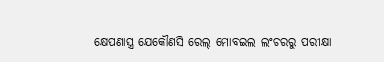କ୍ଷେପଣାସ୍ତ୍ର ଯେକୌଣସି ରେଲ୍ ମୋବଇଲ ଲଂଚରରୁ ପରୀକ୍ଷା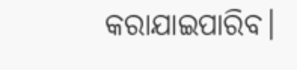କରାଯାଇପାରିବ।